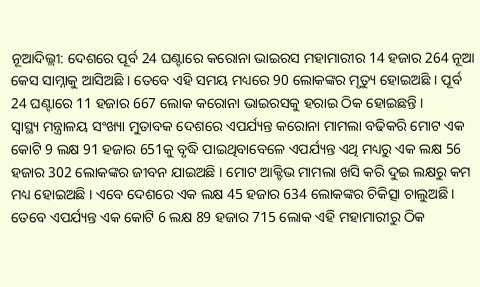ନୂଆଦିଲ୍ଲୀ: ଦେଶରେ ପୂର୍ବ 24 ଘଣ୍ଟାରେ କରୋନା ଭାଇରସ ମହାମାରୀର 14 ହଜାର 264 ନୂଆ କେସ ସାମ୍ନାକୁ ଆସିଅଛି । ତେବେ ଏହି ସମୟ ମଧ୍ୟରେ 90 ଲୋକଙ୍କର ମୃତ୍ୟୁ ହୋଇଅଛି । ପୂର୍ବ 24 ଘଣ୍ଟାରେ 11 ହଜାର 667 ଲୋକ କରୋନା ଭାଇରସକୁ ହରାଇ ଠିକ ହୋଇଛନ୍ତି ।
ସ୍ୱାସ୍ଥ୍ୟ ମନ୍ତ୍ରାଳୟ ସଂଖ୍ୟା ମୁତାବକ ଦେଶରେ ଏପର୍ଯ୍ୟନ୍ତ କରୋନା ମାମଲା ବଢିକରି ମୋଟ ଏକ କୋଟି 9 ଲକ୍ଷ 91 ହଜାର 651କୁ ବୃଦ୍ଧି ପାଇଥିବାବେଳେ ଏପର୍ଯ୍ୟନ୍ତ ଏଥି ମଧ୍ୟରୁ ଏକ ଲକ୍ଷ 56 ହଜାର 302 ଲୋକଙ୍କର ଜୀବନ ଯାଇଅଛି । ମୋଟ ଆକ୍ଟିଭ ମାମଲା ଖସି କରି ଦୁଇ ଲକ୍ଷରୁ କମ ମଧ୍ୟ ହୋଇଅଛି । ଏବେ ଦେଶରେ ଏକ ଲକ୍ଷ 45 ହଜାର 634 ଲୋକଙ୍କର ଚିକିତ୍ସା ଚାଲୁଅଛି । ତେବେ ଏପର୍ଯ୍ୟନ୍ତ ଏକ କୋଟି 6 ଲକ୍ଷ 89 ହଜାର 715 ଲୋକ ଏହି ମହାମାରୀରୁ ଠିକ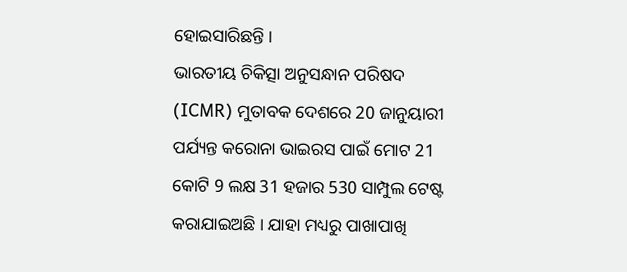ହୋଇସାରିଛନ୍ତି ।
ଭାରତୀୟ ଚିକିତ୍ସା ଅନୁସନ୍ଧାନ ପରିଷଦ (ICMR) ମୁତାବକ ଦେଶରେ 20 ଜାନୁୟାରୀ ପର୍ଯ୍ୟନ୍ତ କରୋନା ଭାଇରସ ପାଇଁ ମୋଟ 21 କୋଟି 9 ଲକ୍ଷ 31 ହଜାର 530 ସାମ୍ପୁଲ ଟେଷ୍ଟ କରାଯାଇଅଛି । ଯାହା ମଧ୍ୟରୁ ପାଖାପାଖି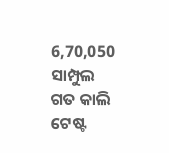6,70,050 ସାମ୍ପୁଲ ଗତ କାଲି ଟେଷ୍ଟ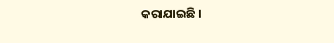କରାଯାଇଛି ।